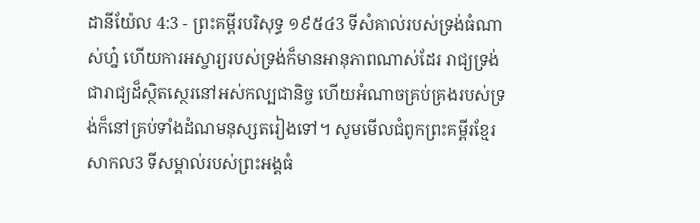ដានីយ៉ែល 4:3 - ព្រះគម្ពីរបរិសុទ្ធ ១៩៥៤3 ទីសំគាល់របស់ទ្រង់ធំណាស់ហ្ន៎ ហើយការអស្ចារ្យរបស់ទ្រង់ក៏មានអានុភាពណាស់ដែរ រាជ្យទ្រង់ជារាជ្យដ៏ស្ថិតស្ថេរនៅអស់កល្បជានិច្ច ហើយអំណាចគ្រប់គ្រងរបស់ទ្រង់ក៏នៅគ្រប់ទាំងដំណមនុស្សតរៀងទៅ។ សូមមើលជំពូកព្រះគម្ពីរខ្មែរសាកល3 ទីសម្គាល់របស់ព្រះអង្គធំ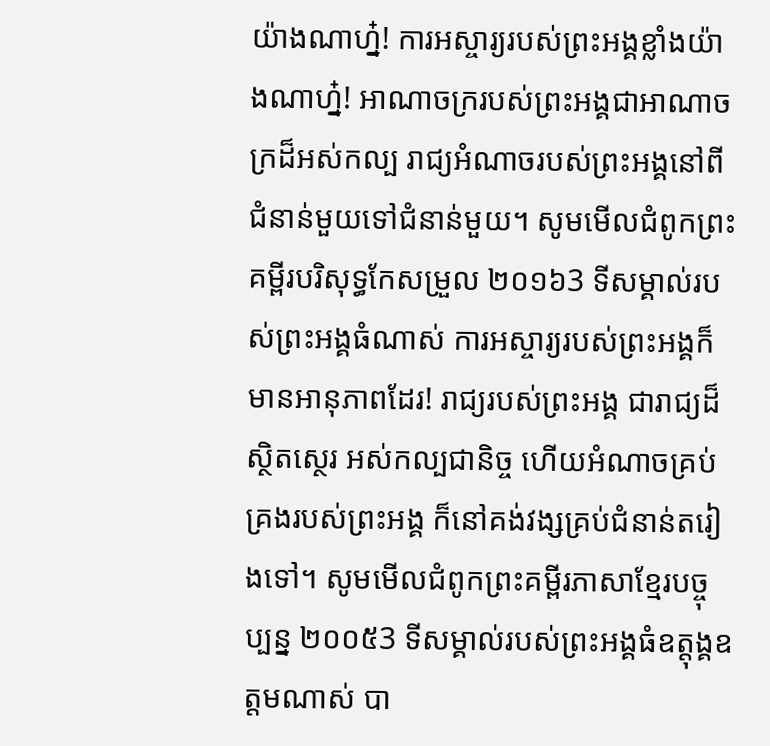យ៉ាងណាហ្ន៎! ការអស្ចារ្យរបស់ព្រះអង្គខ្លាំងយ៉ាងណាហ្ន៎! អាណាចក្ររបស់ព្រះអង្គជាអាណាចក្រដ៏អស់កល្ប រាជ្យអំណាចរបស់ព្រះអង្គនៅពីជំនាន់មួយទៅជំនាន់មួយ។ សូមមើលជំពូកព្រះគម្ពីរបរិសុទ្ធកែសម្រួល ២០១៦3 ទីសម្គាល់របស់ព្រះអង្គធំណាស់ ការអស្ចារ្យរបស់ព្រះអង្គក៏មានអានុភាពដែរ! រាជ្យរបស់ព្រះអង្គ ជារាជ្យដ៏ស្ថិតស្ថេរ អស់កល្បជានិច្ច ហើយអំណាចគ្រប់គ្រងរបស់ព្រះអង្គ ក៏នៅគង់វង្សគ្រប់ជំនាន់តរៀងទៅ។ សូមមើលជំពូកព្រះគម្ពីរភាសាខ្មែរបច្ចុប្បន្ន ២០០៥3 ទីសម្គាល់របស់ព្រះអង្គធំឧត្ដុង្គឧត្ដមណាស់ បា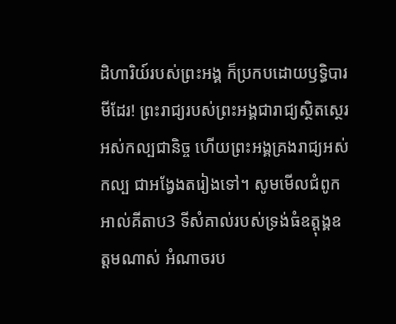ដិហារិយ៍របស់ព្រះអង្គ ក៏ប្រកបដោយឫទ្ធិបារមីដែរ! ព្រះរាជ្យរបស់ព្រះអង្គជារាជ្យស្ថិតស្ថេរ អស់កល្បជានិច្ច ហើយព្រះអង្គគ្រងរាជ្យអស់កល្ប ជាអង្វែងតរៀងទៅ។ សូមមើលជំពូកអាល់គីតាប3 ទីសំគាល់របស់ទ្រង់ធំឧត្ដុង្គឧត្ដមណាស់ អំណាចរប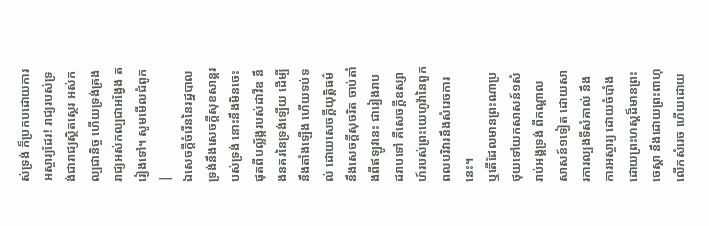ស់ទ្រង់ ក៏ប្រកបដោយការអស្ចារ្យដែរ! រាជ្យរបស់ទ្រង់ជារាជ្យស្ថិតស្ថេរ អស់កល្បជានិច្ច ហើយទ្រង់គ្រងរាជ្យអស់កល្បជាអង្វែង តរៀងទៅ។ សូមមើលជំពូក |
ឯសេចក្ដីចំរើននៃរដ្ឋបាលទ្រង់នឹងសេចក្ដីសុខសាន្តរបស់ទ្រង់ នោះនឹងមិនចេះផុតពីបល្ល័ង្ករបស់ដាវីឌ នឹងនគរនៃទ្រង់ឡើយ ដើម្បីនឹងតាំងឡើង ហើយទប់ទល់ ដោយសេចក្ដីយុត្តិធម៌ នឹងសេចក្ដីសុចរិត ចាប់តាំងពីឥឡូវនេះ ជារៀងរាបដរាបទៅ គឺសេចក្ដីឧស្សាហ៍របស់ព្រះយេហូវ៉ានៃពួកពលបរិវារនឹងសំរេចការនេះ។
ឬតើដែលមានព្រះណាប្រថុយទៅយកសាសន៍១សំរាប់អង្គទ្រង់ ពីកណ្តាលសាសន៍១ទៀត ដោយសារការល្បងទីសំគាល់ នឹងការអស្ចារ្យ ដោយចំបាំង ដោយព្រះហស្តដ៏មានព្រះចេស្តា នឹងដោយព្រះពាហុលើកសំរេច ហើយដោយ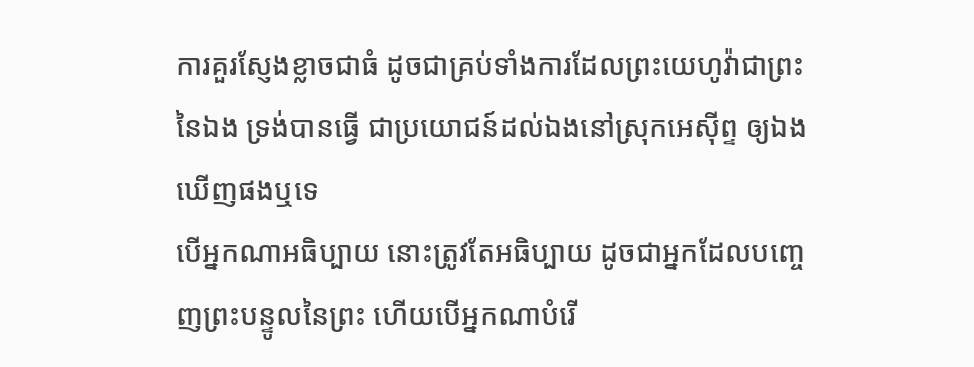ការគួរស្ញែងខ្លាចជាធំ ដូចជាគ្រប់ទាំងការដែលព្រះយេហូវ៉ាជាព្រះនៃឯង ទ្រង់បានធ្វើ ជាប្រយោជន៍ដល់ឯងនៅស្រុកអេស៊ីព្ទ ឲ្យឯងឃើញផងឬទេ
បើអ្នកណាអធិប្បាយ នោះត្រូវតែអធិប្បាយ ដូចជាអ្នកដែលបញ្ចេញព្រះបន្ទូលនៃព្រះ ហើយបើអ្នកណាបំរើ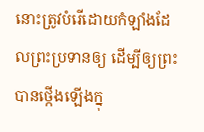នោះត្រូវបំរើដោយកំឡាំងដែលព្រះប្រទានឲ្យ ដើម្បីឲ្យព្រះបានថ្កើងឡើងក្នុ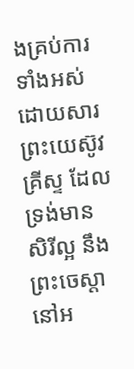ងគ្រប់ការទាំងអស់ ដោយសារព្រះយេស៊ូវគ្រីស្ទ ដែលទ្រង់មានសិរីល្អ នឹងព្រះចេស្តានៅអ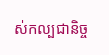ស់កល្បជានិច្ច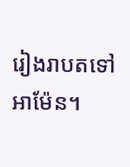រៀងរាបតទៅ អាម៉ែន។